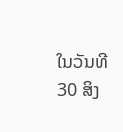ໃນວັນທີ 30 ສິງ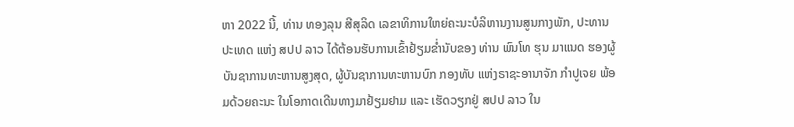ຫາ 2022 ນີ້, ທ່ານ ທອງລຸນ ສີສຸລິດ ເລຂາທິການໃຫຍ່ຄະນະບໍລິຫານງານສູນກາງພັກ, ປະທານປະເທດ ແຫ່ງ ສປປ ລາວ ໄດ້ຕ້ອນຮັບການເຂົ້າຢ້ຽມຂໍ່ານັບຂອງ ທ່ານ ພົນໂທ ຮຸນ ມາແນດ ຮອງຜູ້ບັນຊາການທະຫານສູງສຸດ, ຜູ້ບັນຊາການທະຫານບົກ ກອງທັບ ແຫ່ງຣາຊະອານາຈັກ ກຳປູເຈຍ ພ້ອມດ້ວຍຄະນະ ໃນໂອກາດເດີນທາງມາຢ້ຽມຢາມ ແລະ ເຮັດວຽກຢູ່ ສປປ ລາວ ໃນ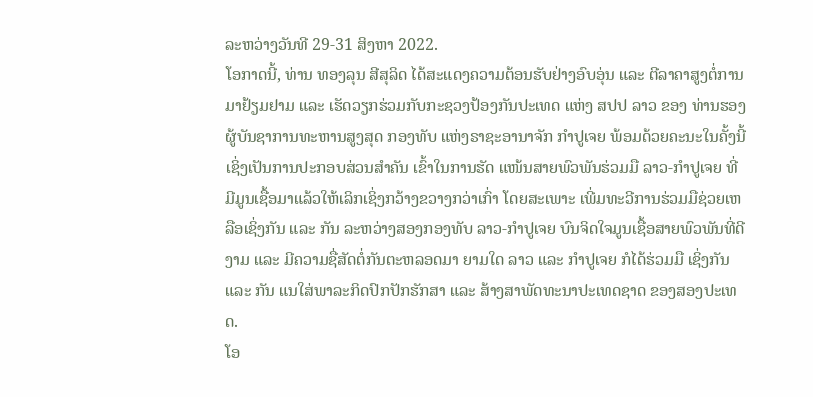ລະຫວ່າງວັນທີ 29-31 ສິງຫາ 2022.
ໂອກາດນີ້, ທ່ານ ທອງລຸນ ສີສຸລິດ ໄດ້ສະແດງຄວາມຕ້ອນຮັບຢ່າງອົບອຸ່ນ ແລະ ຕີລາຄາສູງຕໍ່ການມາຢ້ຽມຢາມ ແລະ ເຮັດວຽກຮ່ວມກັບກະຊວງປ້ອງກັນປະເທດ ແຫ່ງ ສປປ ລາວ ຂອງ ທ່ານຮອງຜູ້ບັນຊາການທະຫານສູງສຸດ ກອງທັບ ແຫ່ງຣາຊະອານາຈັກ ກຳປູເຈຍ ພ້ອມດ້ວຍຄະນະໃນຄັ້ງນີ້ ເຊິ່ງເປັນການປະກອບສ່ວນສຳຄັນ ເຂົ້າໃນການຮັດ ແໜ້ນສາຍພົວພັນຮ່ວມມື ລາວ-ກຳປູເຈຍ ທີ່ມີມູນເຊື້ອມາແລ້ວໃຫ້ເລິກເຊິ່ງກວ້າງຂວາງກວ່າເກົ່າ ໂດຍສະເພາະ ເພີ່ມທະວີການຮ່ວມມືຊ່ວຍເຫລືອເຊິ່ງກັນ ແລະ ກັນ ລະຫວ່າງສອງກອງທັບ ລາວ-ກຳປູເຈຍ ບົນຈິດໃຈມູນເຊື້ອສາຍພົວພັນທີ່ດີງາມ ແລະ ມີຄວາມຊື່ສັດຕໍ່ກັນຕະຫລອດມາ ຍາມໃດ ລາວ ແລະ ກຳປູເຈຍ ກໍໄດ້ຮ່ວມມື ເຊິ່ງກັນ ແລະ ກັນ ແນໃສ່ພາລະກິດປົກປັກຮັກສາ ແລະ ສ້າງສາພັດທະນາປະເທດຊາດ ຂອງສອງປະເທດ.
ໂອ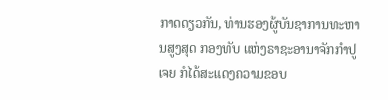ກາດດຽວກັນ, ທ່ານຮອງຜູ້ບັນຊາການທະຫານສູງສຸດ ກອງທັບ ແຫ່ງຣາຊະອານາຈັກກຳປູເຈຍ ກໍໄດ້ສະແດງຄວາມຂອບ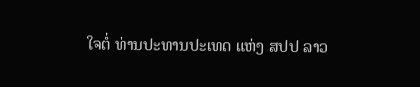ໃຈຕໍ່ ທ່ານປະທານປະເທດ ແຫ່ງ ສປປ ລາວ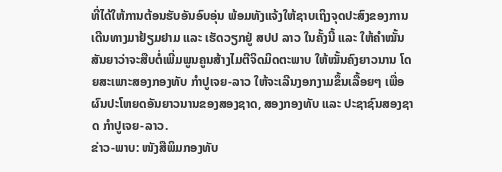ທີ່ໄດ້ໃຫ້ການຕ້ອນຮັບອັນອົບອຸ່ນ ພ້ອມທັງແຈ້ງໃຫ້ຊາບເຖິງຈຸດປະສົງຂອງການເດີນທາງມາຢ້ຽມຢາມ ແລະ ເຮັດວຽກຢູ່ ສປປ ລາວ ໃນຄັ້ງນີ້ ແລະ ໃຫ້ຄໍາໝັ້ນສັນຍາວ່າຈະສືບຕໍ່ເພີ່ມພູນຄູນສ້າງໄມຕີຈິດມິດຕະພາບ ໃຫ້ໝັ້ນຄົງຍາວນານ ໂດຍສະເພາະສອງກອງທັບ ກຳປູເຈຍ-ລາວ ໃຫ້ຈະເລີນງອກງາມຂຶ້ນເລື້ອຍໆ ເພື່ອຜົນປະໂຫຍດອັນຍາວນານຂອງສອງຊາດ, ສອງກອງທັບ ແລະ ປະຊາຊົນສອງຊາດ ກຳປູເຈຍ-ລາວ.
ຂ່າວ-ພາບ: ໜັງສືພິມກອງທັບ